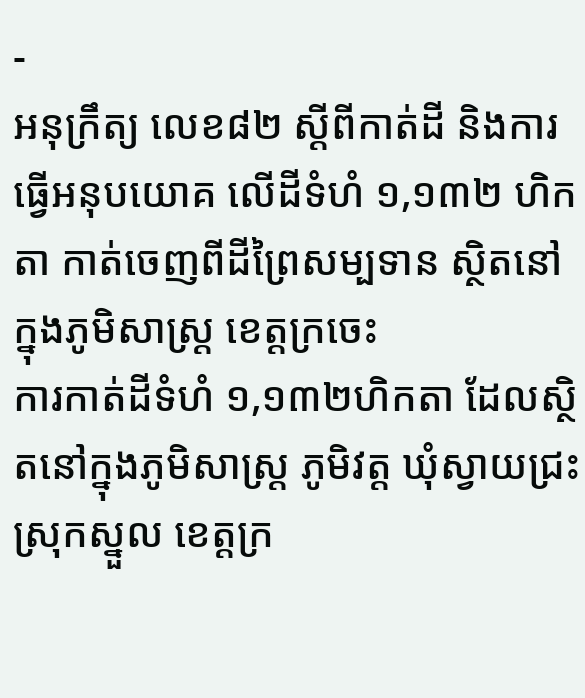-
អនុក្រឹត្យ លេខ៨២ ស្ដីពីកាត់ដី និងការធ្វើអនុបយោគ លើដីទំហំ ១,១៣២ ហិកតា កាត់ចេញពីដីព្រៃសម្បទាន ស្ថិតនៅក្នុងភូមិសាស្រ្ត ខេត្តក្រចេះ
ការកាត់ដីទំហំ ១,១៣២ហិកតា ដែលស្ថិតនៅក្នុងភូមិសាស្រ្ត ភូមិវត្ត ឃុំស្វាយជ្រះ ស្រុកស្នួល ខេត្តក្រ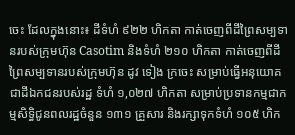ចេះ ដែលក្នុងនោះ៖ ដីទំហំ ៩២២ ហិកតា កាត់ចេញពីដីព្រៃសម្បទានរបស់ក្រុមហ៊ុន Casotim និងទំហំ ២១០ ហិកតា កាត់ចេញពីដីព្រៃសម្បទានរបស់ក្រុមហ៊ុន ដូវ ទៀង ក្រចេះ សម្រាប់ធ្វើអនុយោគជាដីឯកជនរបស់រដ្ឋ ទំហំ ១,០២៧ ហិកតា សម្រាប់ប្រទានកម្មជាកម្មសិទ្ធិជូនពលរដ្ឋចំនួន ១៣១ គ្រួសារ និងរក្សាទុកទំហំ ១០៥ ហិក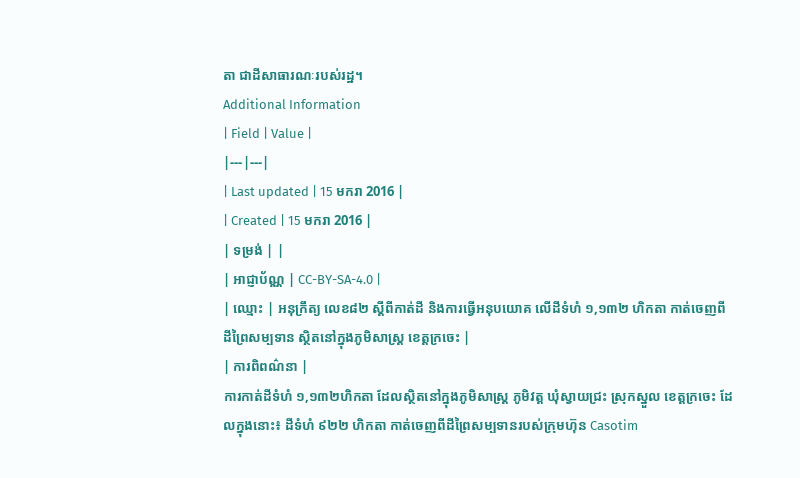តា ជាដីសាធារណៈរបស់រដ្ឋ។
Additional Information
| Field | Value |
|---|---|
| Last updated | 15 មករា 2016 |
| Created | 15 មករា 2016 |
| ទម្រង់ | |
| អាជ្ញាប័ណ្ណ | CC-BY-SA-4.0 |
| ឈ្មោះ | អនុក្រឹត្យ លេខ៨២ ស្ដីពីកាត់ដី និងការធ្វើអនុបយោគ លើដីទំហំ ១,១៣២ ហិកតា កាត់ចេញពីដីព្រៃសម្បទាន ស្ថិតនៅក្នុងភូមិសាស្រ្ត ខេត្តក្រចេះ |
| ការពិពណ៌នា |
ការកាត់ដីទំហំ ១,១៣២ហិកតា ដែលស្ថិតនៅក្នុងភូមិសាស្រ្ត ភូមិវត្ត ឃុំស្វាយជ្រះ ស្រុកស្នួល ខេត្តក្រចេះ ដែលក្នុងនោះ៖ ដីទំហំ ៩២២ ហិកតា កាត់ចេញពីដីព្រៃសម្បទានរបស់ក្រុមហ៊ុន Casotim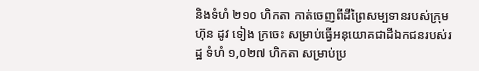និងទំហំ ២១០ ហិកតា កាត់ចេញពីដីព្រៃសម្បទានរបស់ក្រុមហ៊ុន ដូវ ទៀង ក្រចេះ សម្រាប់ធ្វើអនុយោគជាដីឯកជនរបស់រដ្ឋ ទំហំ ១,០២៧ ហិកតា សម្រាប់ប្រ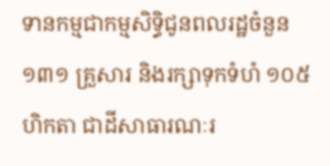ទានកម្មជាកម្មសិទ្ធិជូនពលរដ្ឋចំនួន ១៣១ គ្រួសារ និងរក្សាទុកទំហំ ១០៥ ហិកតា ជាដីសាធារណៈរ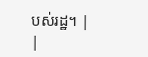បស់រដ្ឋ។ |
|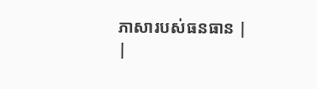ភាសារបស់ធនធាន |
|